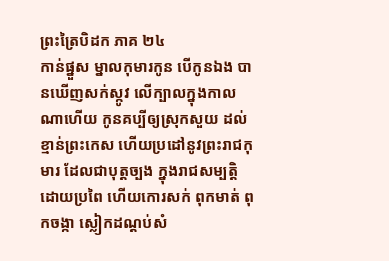ព្រះត្រៃបិដក ភាគ ២៤
កាន់ផ្នួស ម្នាលកុមារកូន បើកូនឯង បានឃើញសក់ស្កូវ លើក្បាលក្នុងកាលណាហើយ កូនគប្បីឲ្យស្រុកសួយ ដល់ខ្មាន់ព្រះកេស ហើយប្រដៅនូវព្រះរាជកុមារ ដែលជាបុត្តច្បង ក្នុងរាជសម្បត្តិ ដោយប្រពៃ ហើយកោរសក់ ពុកមាត់ ពុកចង្កា ស្លៀកដណ្តប់សំ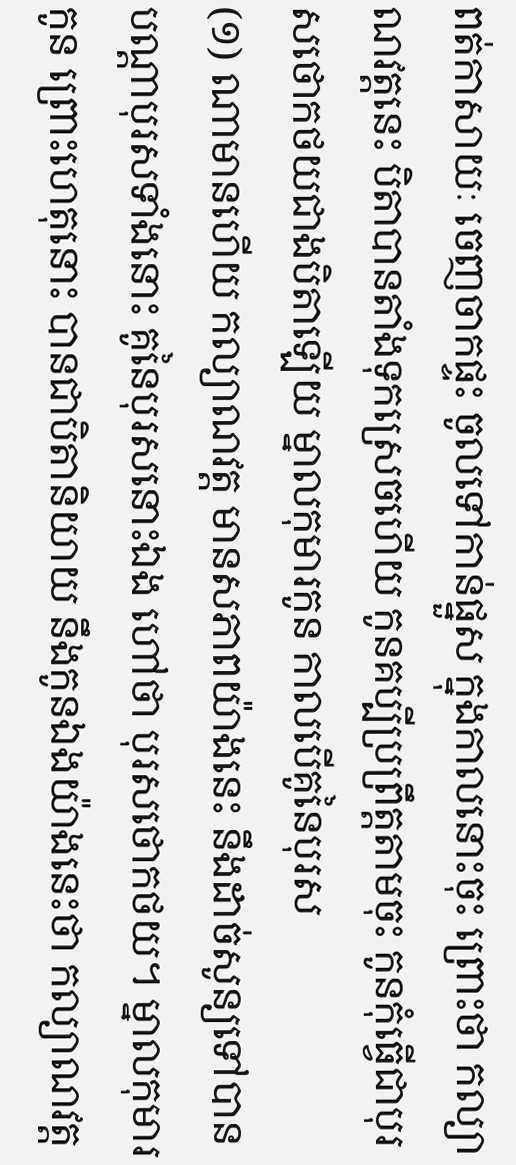ពត់កាសាយៈ ចេញចាកផ្ទះ ចូលទៅកាន់ផ្នួស ក្នុងកាលនោះចុះ ព្រោះថា កល្យាណវត្តនេះ បិតាបានតាំងទុកស្រេចហើយ កូនគប្បីប្រព្រឹត្តតាមចុះ កូនកុំធ្វើជាបុរសថោកថយជាងបិតាឡើយ ម្នាលកុមារកូន កាលបើគូនៃបុរស
(១) ណាមានហើយ កល្យាណវត្ត មានសភាពយ៉ាងនេះ នឹងដាច់សូន្យទៅបាន បណ្តាបុរសទាំងនោះ គូនៃបុរសនោះឯង ហៅថា បុរសថោកថយ។ ម្នាលកុមារកូន ព្រោះហេតុនោះ បានជាបិតានិយាយ នឹងកូនឯងយ៉ាងនេះថា កល្យាណវត្ត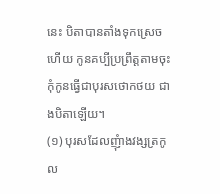នេះ បិតាបានតាំងទុកស្រេចហើយ កូនគប្បីប្រព្រឹត្តតាមចុះ កុំកូនធ្វើជាបុរសថោកថយ ជាងបិតាឡើយ។
(១) បុរសដែលញុំាងវង្សត្រកូល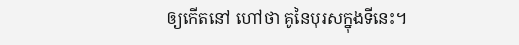ឲ្យកើតនៅ ហៅថា គូនៃបុរសក្នុងទីនេះ។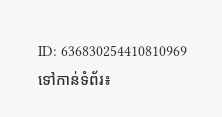ID: 636830254410810969
ទៅកាន់ទំព័រ៖